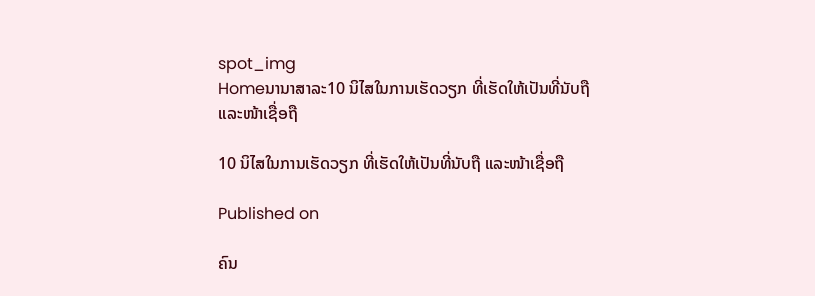spot_img
Homeນານາສາລະ10 ນິໄສໃນການເຮັດວຽກ ທີ່ເຮັດໃຫ້ເປັນທີ່ນັບຖື ແລະໜ້າເຊື່ອຖື

10 ນິໄສໃນການເຮັດວຽກ ທີ່ເຮັດໃຫ້ເປັນທີ່ນັບຖື ແລະໜ້າເຊື່ອຖື

Published on

ຄົນ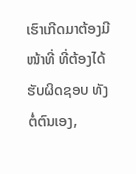ເຮົາເກີດມາຕ້ອງມີໜ້າທີ່ ທີ່ຕ້ອງໄດ້ຮັບຜິດຊອບ ທັງຕໍ່ຕົນເອງ,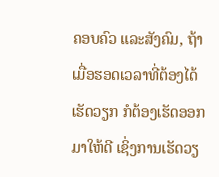ຄອບຄົວ ແລະສັງຄົມ, ຖ້າເມື່ອຮອດເວລາທີ່ຕ້ອງໄດ້ເຮັດວຽກ ກໍຕ້ອງເຮັດອອກມາໃຫ້ດີ ເຊິ່ງການເຮັດວຽ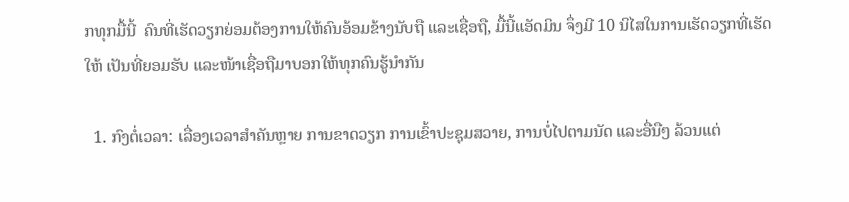ກທຸກມື້ນີ້  ຄົນທີ່ເຮັດວຽກຍ່ອມຕ້ອງການໃຫ້ຄົນອ້ອມຂ້າງນັບຖື ແລະເຊື່ອຖື, ມື້ນີ້ແອັດມິນ ຈຶ່ງມີ 10 ນິໄສໃນການເຮັດວຽກທີ່ເຮັດໃຫ້ ເປັນທີ່ຍອມຮັບ ແລະໜ້າເຊື່ອຖືມາບອກໃຫ້ທຸກຄົນຮູ້ນຳກັນ

  1. ກົງຕໍ່ເວລາ: ເລື່ອງເວລາສຳຄັນຫຼາຍ ການຂາດວຽກ ການເຂົ້າປະຊຸມສວາຍ, ການບໍ່ໄປຕາມນັດ ແລະອື່ນືໆ ລ້ວນແຕ່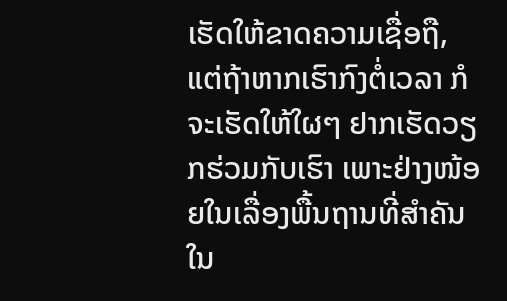ເຮັດໃຫ້ຂາດຄວາມເຊື່ອຖື, ແຕ່ຖ້າຫາກເຮົາກົງຕໍ່ເວລາ ກໍຈະເຮັດໃຫ້ໃຜໆ ຢາກເຮັດວຽກຮ່ວມກັບເຮົາ ເພາະຢ່າງໜ້ອຍໃນເລື່ອງພື້ນຖານທີ່ສຳຄັນໃນ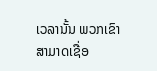ເວລານັ້ນ ພວກເຂົາສາມາດເຊື່ອ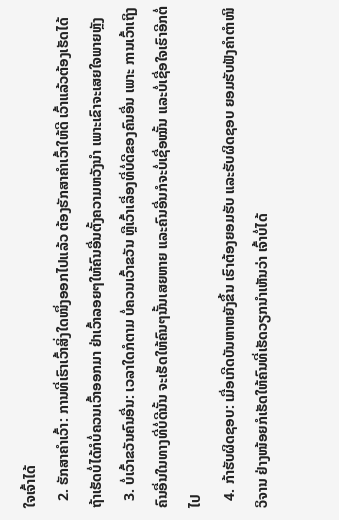ໃຈເຈົ້າໄດ້
  2. ຮັກສາຄຳເວົ້າ: ການທີ່ເຮົາເວົ້າສິ່ງໃດໜຶ່ງອອກໄປແລ້ວ ຕ້ອງຮັກສາຄຳເວົ້າໃຫ້ດີ ເວົ້າແລ້ວຕ້ອງເຮັດໄດ້ ຖ້າເຮັດບໍ່ໄດ້ກໍບໍ່ຄວນເວົ້າອອກມາ ຢ່າເວົ້າລອຍໆໃຫ້ຄົນອື່ນຕັ້ງຄວາມຫວັງນຳ ເພາະເຂົາຈະເສຍໃຈພາຍຫຼັງ
  3. ບໍ່ເວົ້າຂວັນຄົນອື່ນ: ເວລາໃດກໍຕາມ ບໍ່ຄວນເວົ້າຂວັນ ຫຼືເວົ້າເລື່ອງທີ່ບໍ່ດີຂອງຄົນອື່ນ ເພາະ ການເວົ້າເຖິງຄົນອື່ນໃນທາງທີ່ບໍ່ດີນັ້ນ ຈະເຮັດໃຫ້ຄົນໆນັ້ນເສຍຫາຍ ແລະຄົນອື່ນກໍຈະບໍ່ເຊື່ອໝັ້ນ ແລະບໍ່ເຊື່ອໃຈເຮົາອີກຕໍ່ໄປ
  4. ກ້າຮັບຜິດຊອບ: ເມື່ອເກີດບັນຫາຫຍັງຂຶ້ນ ເຮົາຕ້ອງຍອມຮັບ ແລະຮັບຜິດຊອບ ຍອມຮັບຟັງຄຳຕຳໜິວິຈານ ຢ່າງໜ້ອຍກໍເຮັດໃຫ້ຄົນທີ່ເຮັດວຽກນຳເຫັນວ່າ ເຈົ້າບໍ່ໄດ້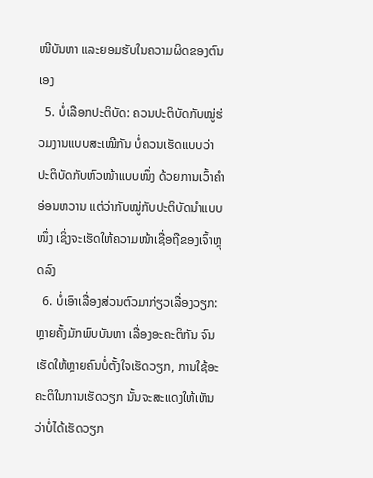ໜີບັນຫາ ແລະຍອມຮັບໃນຄວາມຜິດຂອງຕົນເອງ
  5. ບໍ່ເລືອກປະຕິບັດ: ຄວນປະຕິບັດກັບໝູ່ຮ່ວມງານແບບສະເໝີກັນ ບໍ່ຄວນເຮັດແບບວ່າ ປະຕິບັດກັບຫົວໜ້າແບບໜຶ່ງ ດ້ວຍການເວົ້າຄຳອ່ອນຫວານ ແຕ່ວ່າກັບໝູ່ກັບປະຕິບັດນຳແບບໜຶ່ງ ເຊິ່ງຈະເຮັດໃຫ້ຄວາມໜ້າເຊື່ອຖືຂອງເຈົ້າຫຼຸດລົງ
  6. ບໍ່ເອົາເລື່ອງສ່ວນຕົວມາກ່ຽວເລື່ອງວຽກ: ຫຼາຍຄັ້ງມັກພົບບັນຫາ ເລື່ອງອະຄະຕິກັນ ຈົນເຮັດໃຫ້ຫຼາຍຄົນບໍ່ຕັ້ງໃຈເຮັດວຽກ, ການໃຊ້ອະຄະຕິໃນການເຮັດວຽກ ນັ້ນຈະສະແດງໃຫ້ເຫັນວ່າບໍ່ໄດ້ເຮັດວຽກ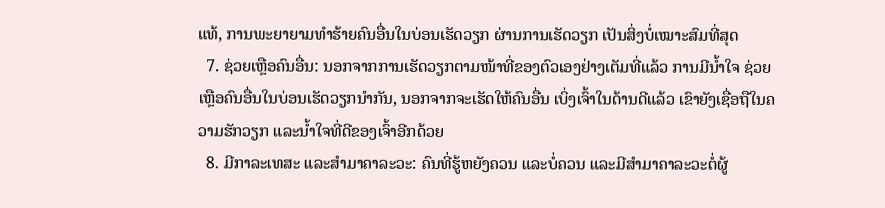ແທ້, ການພະຍາຍາມທຳຮ້າຍຄົນອື່ນໃນບ່ອນເຮັດວຽກ ຜ່ານການເຮັດວຽກ ເປັນສິ່ງບໍ່ເໝາະສົມທີ່ສຸດ
  7. ຊ່ວຍເຫຼືອຄົນອື່ນ: ນອກຈາກການເຮັດວຽກຕາມໜ້າທີ່ຂອງຕົວເອງຢ່າງເຕັມທີ່ແລ້ວ ການມີນໍ້າໃຈ ຊ່ວຍເຫຼືອຄົນອື່ນໃນບ່ອນເຮັດວຽກນຳກັນ, ນອກຈາກຈະເຮັດໃຫ້ຄົນອື່ນ ເບິ່ງເຈົ້າໃນດ້ານດີແລ້ວ ເຂົາຍັງເຊື່ອຖືໃນຄວາມຮັກວຽກ ແລະນໍ້າໃຈທີ່ດີຂອງເຈົ້າອີກດ້ວຍ
  8. ມີກາລະເທສະ ແລະສຳມາຄາລະວະ: ຄົນທີ່ຮູ້ຫຍັງຄວນ ແລະບໍ່ຄວນ ແລະມີສຳມາຄາລະວະຕໍ່ຜູ້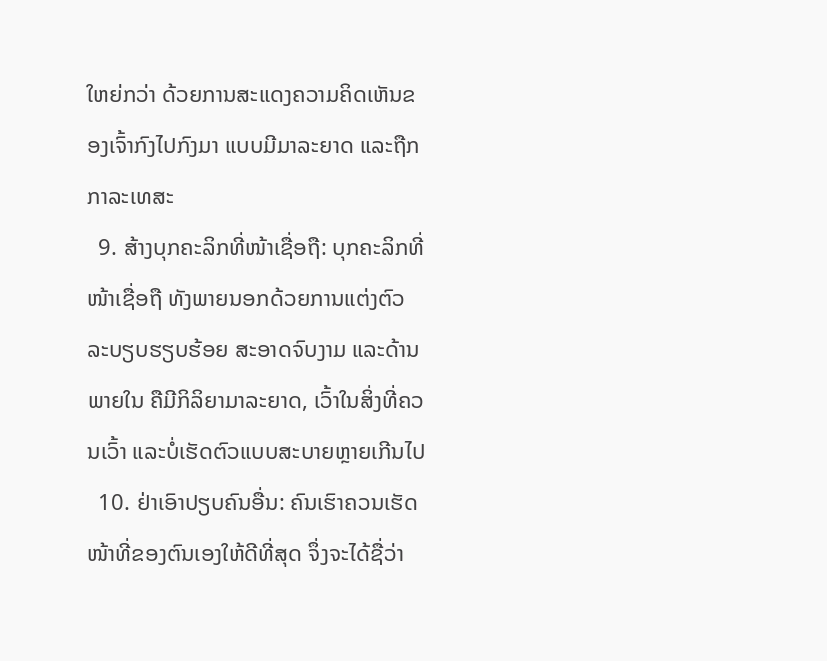ໃຫຍ່ກວ່າ ດ້ວຍການສະແດງຄວາມຄິດເຫັນຂອງເຈົ້າກົງໄປກົງມາ ແບບມີມາລະຍາດ ແລະຖືກກາລະເທສະ
  9. ສ້າງບຸກຄະລິກທີ່ໜ້າເຊື່ອຖື: ບຸກຄະລິກທີ່ໜ້າເຊື່ອຖື ທັງພາຍນອກດ້ວຍການແຕ່ງຕົວ ລະບຽບຮຽບຮ້ອຍ ສະອາດຈົບງາມ ແລະດ້ານພາຍໃນ ຄືມີກິລິຍາມາລະຍາດ, ເວົ້າໃນສິ່ງທີ່ຄວນເວົ້າ ແລະບໍ່ເຮັດຕົວແບບສະບາຍຫຼາຍເກີນໄປ
  10. ຢ່າເອົາປຽບຄົນອື່ນ: ຄົນເຮົາຄວນເຮັດໜ້າທີ່ຂອງຕົນເອງໃຫ້ດີທີ່ສຸດ ຈຶ່ງຈະໄດ້ຊື່ວ່າ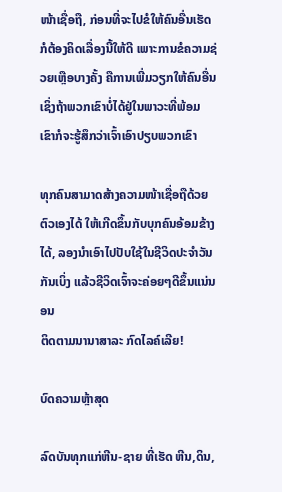ໜ້າເຊື່ອຖື, ກ່ອນທີ່ຈະໄປຂໍໃຫ້ຄົນອື່ນເຮັດກໍຕ້ອງຄິດເລື່ອງນີ້ໃຫ້ດີ ເພາະການຂໍຄວາມຊ່ວຍເຫຼືອບາງຄັ້ງ ຄືການເພີ່ມວຽກໃຫ້ຄົນອື່ນ ເຊິ່ງຖ້າພວກເຂົາບໍ່ໄດ້ຢູ່ໃນພາວະທີ່ພ້ອມ ເຂົາກໍຈະຮູ້ສຶກວ່າເຈົ້າເອົາປຽບພວກເຂົາ

ທຸກຄົນສາມາດສ້າງຄວາມໜ້າເຊື່ອຖືດ້ວຍຕົວເອງໄດ້ ໃຫ້ເກີດຂຶ້ນກັບບຸກຄົນອ້ອມຂ້າງໄດ້, ລອງນຳເອົາໄປປັບໃຊ້ໃນຊີວິດປະຈຳວັນກັນເບິ່ງ ແລ້ວຊີວິດເຈົ້າຈະຄ່ອຍໆດີຂຶ້ນແນ່ນອນ
ຕິດຕາມນານາສາລະ ກົດໄລຄ໌ເລີຍ!

ບົດຄວາມຫຼ້າສຸດ

ລົດບັນທຸກແກ່ຫີນ-ຊາຍ ທີ່ເຮັດ ຫີນ,ດິນ,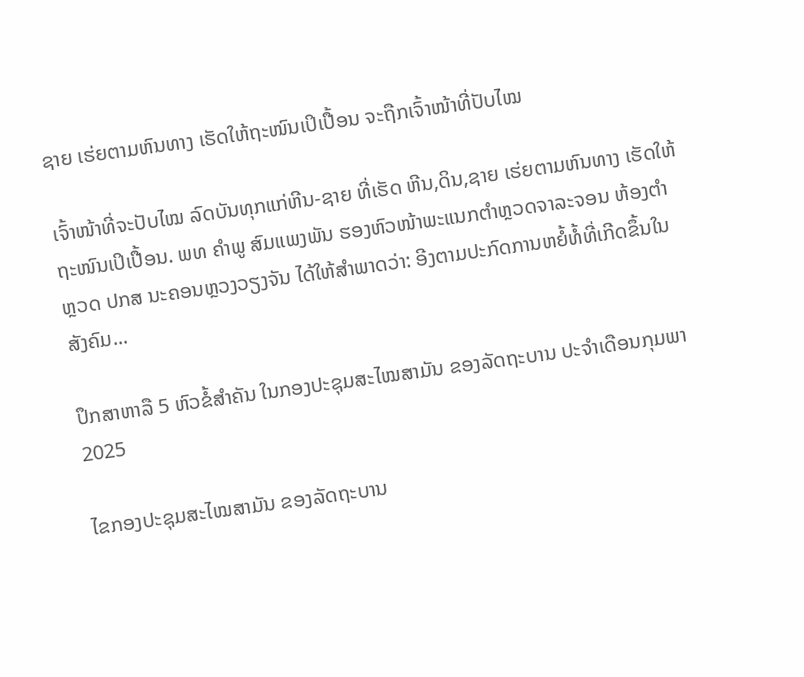ຊາຍ ເຮ່ຍຕາມຫົນທາງ ເຮັດໃຫ້ຖະໜົນເປິເປື້ອນ ຈະຖືກເຈົ້າໜ້າທີ່ປັບໄໝ

ເຈົ້າໜ້າທີ່ຈະປັບໄໝ ລົດບັນທຸກແກ່ຫີນ-ຊາຍ ທີ່ເຮັດ ຫີນ,ດິນ,ຊາຍ ເຮ່ຍຕາມຫົນທາງ ເຮັດໃຫ້ຖະໜົນເປິເປື້ອນ. ພທ ຄຳພູ ສົມແພງພັນ ຮອງຫົວໜ້າພະແນກຕຳຫຼວດຈາລະຈອນ ຫ້ອງຕຳຫຼວດ ປກສ ນະຄອນຫຼວງວຽງຈັນ ໄດ້ໃຫ້ສຳພາດວ່າ: ອີງຕາມປະກົດການຫຍໍ້ທໍ້ທີ່ເກີດຂຶ້ນໃນສັງຄົມ...

ປຶກສາຫາລື 5 ຫົວຂໍ້ສຳຄັນ ໃນກອງປະຊຸມສະໄໝສາມັນ ຂອງລັດຖະບານ ປະຈຳເດືອນກຸມພາ 2025

ໄຂກອງປະຊຸມສະໄໝສາມັນ ຂອງລັດຖະບານ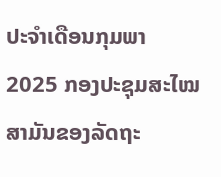ປະຈຳເດືອນກຸມພາ 2025 ກອງປະຊຸມສະໄໝສາມັນຂອງລັດຖະ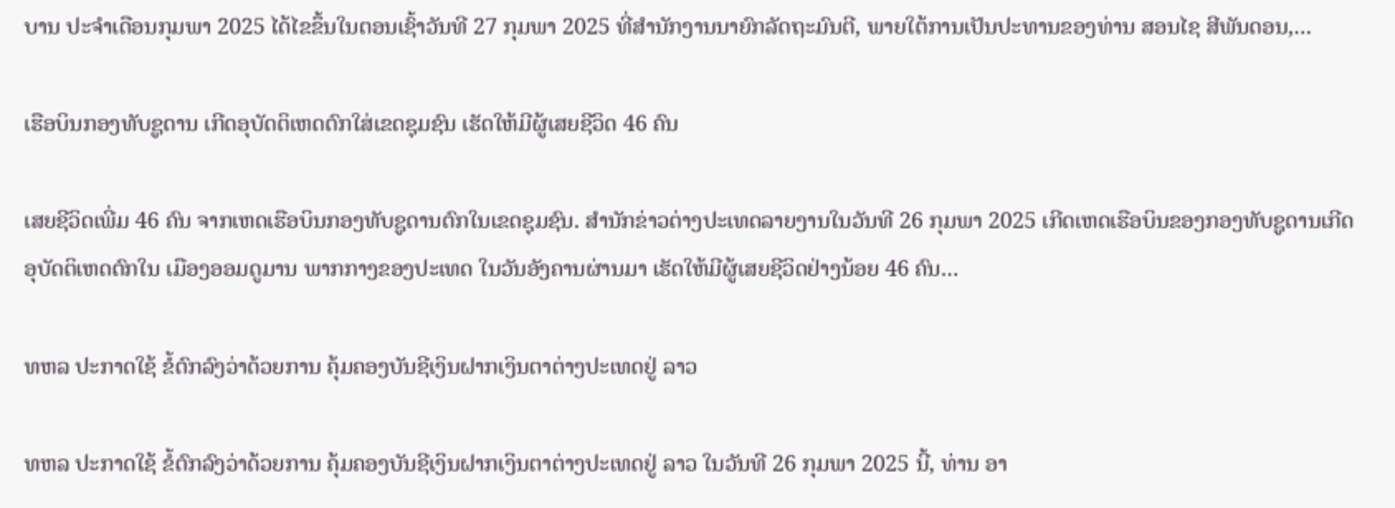ບານ ປະຈຳເດືອນກຸມພາ 2025 ໄດ້ໄຂຂຶ້ນໃນຕອນເຊົ້າວັນທີ 27 ກຸມພາ 2025 ທີ່ສໍານັກງານນາຍົກລັດຖະມົນຕີ, ພາຍໃຕ້ການເປັນປະທານຂອງທ່ານ ສອນໄຊ ສີພັນດອນ,...

ເຮືອບິນກອງທັບຊູດານ ເກີດອຸບັດຕິເຫດຕົກໃສ່ເຂດຊຸມຊົນ ເຮັດໃຫ້ມີຜູ້ເສຍຊີວິດ 46 ຄົນ

ເສຍຊີວິດເພີ່ມ 46 ຄົນ ຈາກເຫດເຮືອບິນກອງທັບຊູດານຕົກໃນເຂດຊຸມຊົນ. ສຳນັກຂ່າວຕ່າງປະເທດລາຍງານໃນວັນທີ 26 ກຸມພາ 2025 ເກີດເຫດເຮືອບິນຂອງກອງທັບຊູດານເກີດອຸບັດຕິເຫດຕົກໃນ ເມືອງອອມດູມານ ພາກກາງຂອງປະເທດ ໃນວັນອັງຄານຜ່ານມາ ເຮັດໃຫ້ມີຜູ້ເສຍຊີວິດຢ່າງນ້ອຍ 46 ຄົນ...

ທຫລ ປະກາດໃຊ້ ຂໍ້ຕົກລົງວ່າດ້ວຍການ ຄຸ້ມຄອງບັນຊີເງິນຝາກເງິນຕາຕ່າງປະເທດຢູ່ ລາວ

ທຫລ ປະກາດໃຊ້ ຂໍ້ຕົກລົງວ່າດ້ວຍການ ຄຸ້ມຄອງບັນຊີເງິນຝາກເງິນຕາຕ່າງປະເທດຢູ່ ລາວ ໃນວັນທີ 26 ກຸມພາ 2025 ນີ້, ທ່ານ ອາ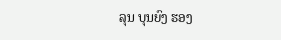ລຸນ ບຸນຍົງ ຮອງ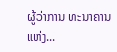ຜູ້ວ່າການ ທະນາຄານແຫ່ງ...